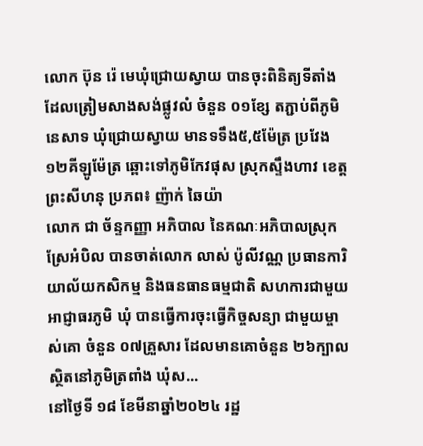លោក ប៊ុន រ៉េ មេឃុំជ្រោយស្វាយ បានចុះពិនិត្យទីតាំងដែលត្រៀមសាងសង់ផ្លូវលំ ចំនួន ០១ខ្សែ តភ្ជាប់ពីភូមិនេសាទ ឃុំជ្រោយស្វាយ មានទទឹង៥,៥ម៉ែត្រ ប្រវែង១២គីឡូម៉ែត្រ ឆ្ពោះទៅភូមិកែវផុស ស្រុកស្ទឹងហាវ ខេត្តព្រះសីហនុ ប្រភព៖ ញ៉ាក់ ឆៃយ៉ា
លោក ជា ច័ន្ទកញ្ញា អភិបាល នៃគណៈអភិបាលស្រុកស្រែអំបិល បានចាត់លោក លាស់ ប៉ូលីវណ្ណ ប្រធានការិយាល័យកសិកម្ម និងធនធានធម្មជាតិ សហការជាមួយអាជ្ញាធរភូមិ ឃុំ បានធ្វើការចុះធ្វើកិច្ចសន្យា ជាមួយម្ចាស់គោ ចំនួន ០៧គ្រួសារ ដែលមានគោចំនួន ២៦ក្បាល ស្ថិតនៅភូមិត្រពាំង ឃុំស...
នៅថ្ងៃទី ១៨ ខែមីនាឆ្នាំ២០២៤ រដ្ឋ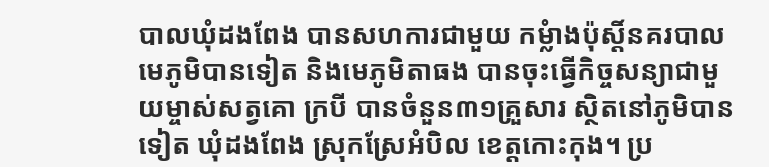បាលឃុំដងពែង បានសហការជាមួយ កម្លំាងប៉ុស្ដិ៍នគរបាល មេភូមិបានទៀត និងមេភូមិតាធង បានចុះធ្វើកិច្ចសន្យាជាមួយម្ចាស់សត្វគោ ក្របី បានចំនួន៣១គ្រួសារ ស្ថិតនៅភូមិបានទៀត ឃុំដងពែង ស្រុកស្រែអំបិល ខេត្តកោះកុង។ ប្រ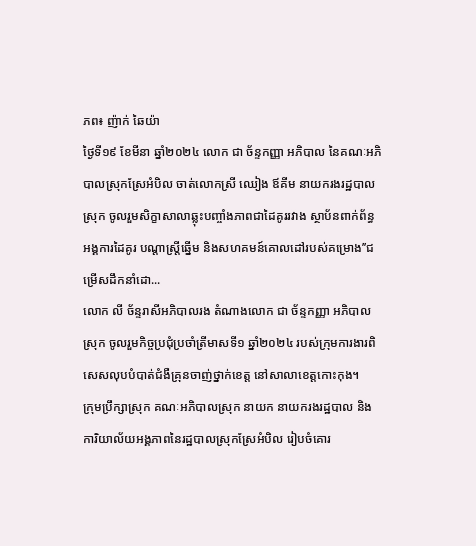ភព៖ ញ៉ាក់ ឆៃយ៉ា
ថ្ងៃទី១៩ ខែមីនា ឆ្នាំ២០២៤ លោក ជា ច័ន្ទកញ្ញា អភិបាល នៃគណៈអភិបាលស្រុកស្រែអំបិល ចាត់លោកស្រី ឈៀង ឪគីម នាយករងរដ្ឋបាលស្រុក ចូលរួមសិក្ខាសាលាឆ្លុះបញ្ចាំងភាពជាដៃគូររវាង ស្ថាប័នពាក់ព័ន្ធ អង្គការដៃគូរ បណ្តាស្រី្តឆ្នើម និងសហគមន៍គោលដៅរបស់គម្រោង’’ជម្រើសដឹកនាំដោ...
លោក លី ច័ន្ទរាសីអភិបាលរង តំណាងលោក ជា ច័ន្ទកញ្ញា អភិបាលស្រុក ចូលរួមកិច្ចប្រជុំប្រចាំត្រីមាសទី១ ឆ្នាំ២០២៤ របស់ក្រុមការងារពិសេសលុបបំបាត់ជំងឺគ្រុនចាញ់ថ្នាក់ខេត្ត នៅសាលាខេត្តកោះកុង។
ក្រុមប្រឹក្សាស្រុក គណៈអភិបាលស្រុក នាយក នាយករងរដ្ឋបាល និងការិយាល័យអង្គភាពនៃរដ្ឋបាលស្រុកស្រែអំបិល រៀបចំគោរ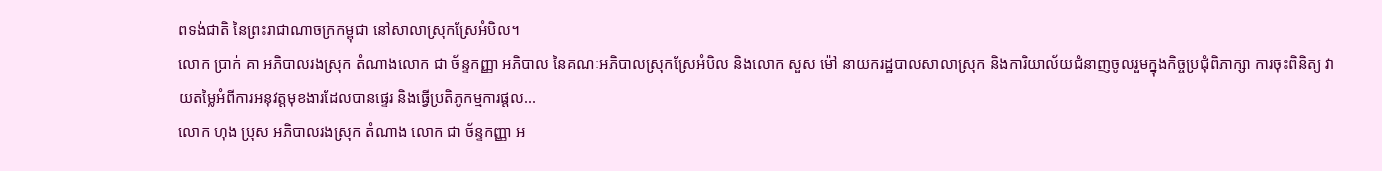ពទង់ជាតិ នៃព្រះរាជាណាចក្រកម្ពុជា នៅសាលាស្រុកស្រែអំបិល។
លោក ប្រាក់ គា អភិបាលរងស្រុក តំណាងលោក ជា ច័ន្ទកញ្ញា អភិបាល នៃគណៈអភិបាលស្រុកស្រែអំបិល និងលោក សួស ម៉ៅ នាយករដ្ឋបាលសាលាស្រុក និងការិយាល័យជំនាញចូលរួមក្នុងកិច្ចប្រជុំពិភាក្សា ការចុះពិនិត្យ វាយតម្លៃអំពីការអនុវត្តមុខងារដែលបានផ្ទេរ និងធ្វើប្រតិភូកម្មការផ្តល...
លោក ហុង ប្រុស អភិបាលរងស្រុក តំណាង លោក ជា ច័ន្ទកញ្ញា អ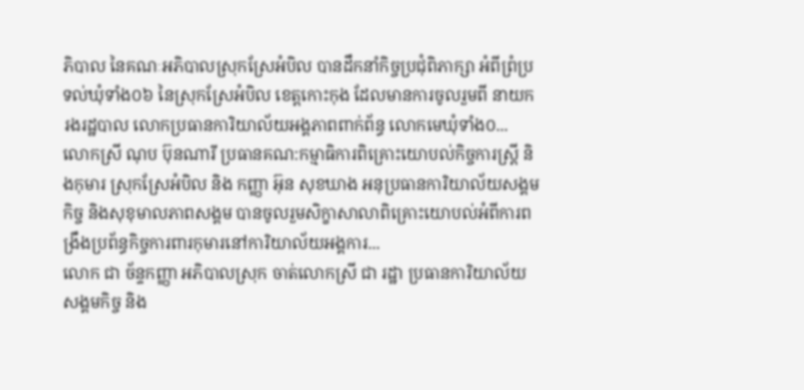ភិបាល នៃគណៈអភិបាលស្រុកស្រែអំបិល បានដឹកនាំកិច្ចប្រជុំពិភាក្សា អំពីព្រំប្រទល់ឃុំទាំង០៦ នៃស្រុកស្រែអំបិល ខេត្តកោះកុង ដែលមានការចូលរួមពី នាយករងរដ្ឋបាល លោកប្រធានការិយាល័យអង្គភាពពាក់ព័ន្ធ លោកមេឃុំទាំង០...
លោកស្រី ណុប ប៊ុនណារី ប្រធានគណ:កម្មាធិការពិគ្រោះយោបល់កិច្ចការស្រ្តី និងកុមារ ស្រុកស្រែអំបិល និង កញ្ញា អ៊ុន សុខឃាង អនុប្រធានការិយាល័យសង្គមកិច្ច និងសុខុមាលភាពសង្គម បានចូលរួមសិក្ខាសាលាពិគ្រោះយោបល់អំពីការពង្រឹងប្រព័ន្ធកិច្ចការពារកុមារនៅការិយាល័យអង្គការ...
លោក ជា ច័ន្ទកញ្ញា អភិបាលស្រុក ចាត់លោកស្រី ជា រដ្ឋា ប្រធានការិយាល័យសង្គមកិច្ច និង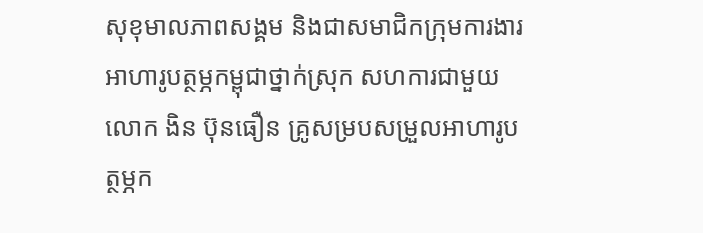សុខុមាលភាពសង្គម និងជាសមាជិកក្រុមការងារអាហារូបត្ថម្ភកម្ពុជាថ្នាក់ស្រុក សហការជាមួយលោក ងិន ប៊ុនធឿន គ្រូសម្របសម្រួលអាហារូបត្ថម្ភក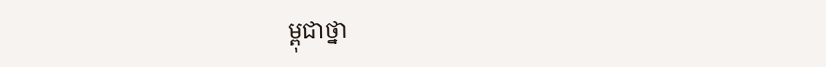ម្ពុជាថ្នា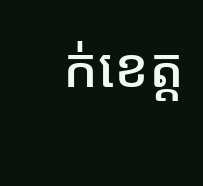ក់ខេត្ត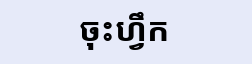ចុះហ្វឹក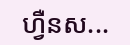ហ្វឺនស...